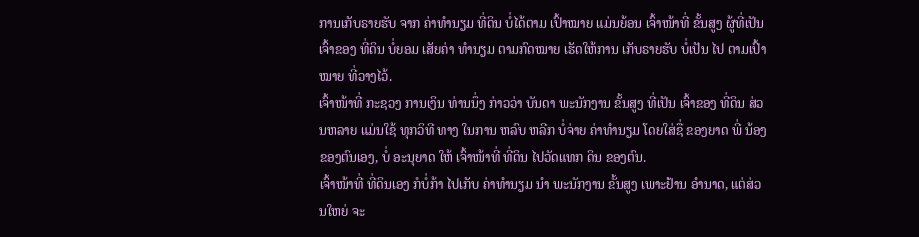ການເກັບຣາຍຮັບ ຈາກ ຄ່າທຳນຽມ ທີ່ດິນ ບໍ່ໄດ້ຕາມ ເປົ້າໝາຍ ແມ່ນຍ້ອນ ເຈົ້າໜ້າທີ່ ຂັ້ນສູງ ຜູ້ທີ່ເປັນ ເຈົ້າຂອງ ທີ່ດິນ ບໍ່ຍອມ ເສັຍຄ່າ ທຳນຽມ ຕາມກົດໝາຍ ເຮັດໃຫ້ການ ເກັບຣາຍຮັບ ບໍ່ເປັນ ໄປ ຕາມເປົ້າໝາຍ ທີ່ວາງໄວ້.
ເຈົ້າໜ້າທີ່ ກະຊວງ ການເງິນ ທ່ານນຶ່ງ ກ່າວວ່າ ບັນດາ ພະນັກງານ ຂັ້ນສູງ ທີ່ເປັນ ເຈົ້າຂອງ ທີ່ດິນ ສ່ວນຫລາຍ ແມ່ນໃຊ້ ທຸກວິທີ ທາງ ໃນການ ຫລົບ ຫລີກ ບໍ່ຈ່າຍ ຄ່າທຳນຽມ ໂດຍໃສ່ຊື່ ຂອງຍາດ ພີ່ ນ້ອງ ຂອງຕົນເອງ, ບໍ່ ອະນຸຍາດ ໃຫ້ ເຈົ້າໜ້າທີ່ ທີ່ດິນ ໄປວັດແທກ ດິນ ຂອງຕົນ.
ເຈົ້າໜ້າທີ່ ທີ່ດິນເອງ ກໍບໍ່ກ້າ ໄປເກັບ ຄ່າທຳນຽມ ນຳ ພະນັກງານ ຂັ້ນສູງ ເພາະຢ້ານ ອຳນາດ, ແຕ່ສ່ວນໃຫຍ່ ຈະ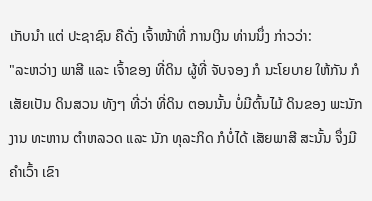ເກັບນຳ ແຕ່ ປະຊາຊົນ ຄືດັ່ງ ເຈົ້າໜ້າທີ່ ການເງິນ ທ່ານນຶ່ງ ກ່າວວ່າ:
"ລະຫວ່າງ ພາສີ ແລະ ເຈົ້າຂອງ ທີ່ດິນ ຜູ້ທີ່ ຈັບຈອງ ກໍ ນະໂຍບາຍ ໃຫ້ກັນ ກໍເສັຍເປັນ ດິນສວນ ທັງໆ ທີ່ວ່າ ທີ່ດິນ ຕອນນັ້ນ ບໍ່ມີຕົ້ນໄມ້ ດິນຂອງ ພະນັກງານ ທະຫານ ຕຳຫລວດ ແລະ ນັກ ທຸລະກິດ ກໍບໍ່ໄດ້ ເສັຍພາສີ ສະນັ້ນ ຈຶ່ງມີ ຄຳເວົ້າ ເຂົາ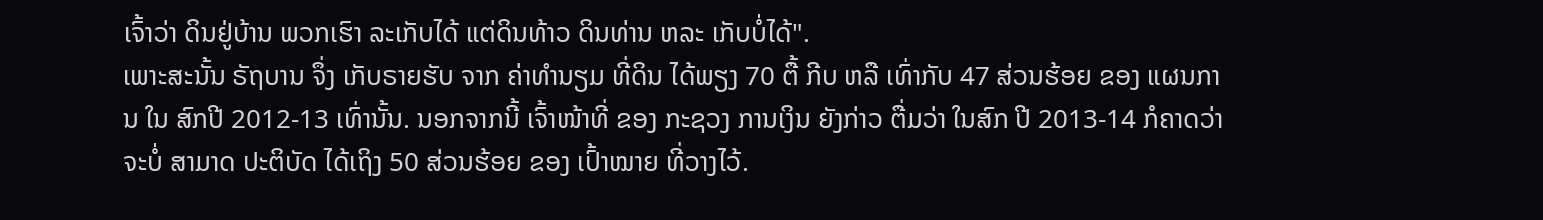ເຈົ້າວ່າ ດິນຢູ່ບ້ານ ພວກເຮົາ ລະເກັບໄດ້ ແຕ່ດິນທ້າວ ດິນທ່ານ ຫລະ ເກັບບໍ່ໄດ້".
ເພາະສະນັ້ນ ຣັຖບານ ຈຶ່ງ ເກັບຣາຍຮັບ ຈາກ ຄ່າທຳນຽມ ທີ່ດິນ ໄດ້ພຽງ 70 ຕື້ ກີບ ຫລື ເທົ່າກັບ 47 ສ່ວນຮ້ອຍ ຂອງ ແຜນການ ໃນ ສົກປີ 2012-13 ເທົ່ານັ້ນ. ນອກຈາກນີ້ ເຈົ້າໜ້າທີ່ ຂອງ ກະຊວງ ການເງິນ ຍັງກ່າວ ຕື່ມວ່າ ໃນສົກ ປີ 2013-14 ກໍຄາດວ່າ ຈະບໍ່ ສາມາດ ປະຕິບັດ ໄດ້ເຖິງ 50 ສ່ວນຮ້ອຍ ຂອງ ເປົ້າໝາຍ ທີ່ວາງໄວ້.